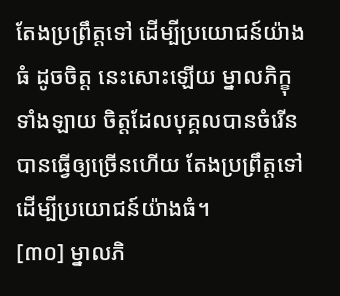តែងប្រព្រឹត្តទៅ ដើម្បីប្រយោជន៍យ៉ាងធំ ដូចចិត្ត នេះសោះឡើយ ម្នាលភិក្ខុទាំងឡាយ ចិត្តដែលបុគ្គលបានចំរើន បានធ្វើឲ្យច្រើនហើយ តែងប្រព្រឹត្តទៅ ដើម្បីប្រយោជន៍យ៉ាងធំ។
[៣០] ម្នាលភិ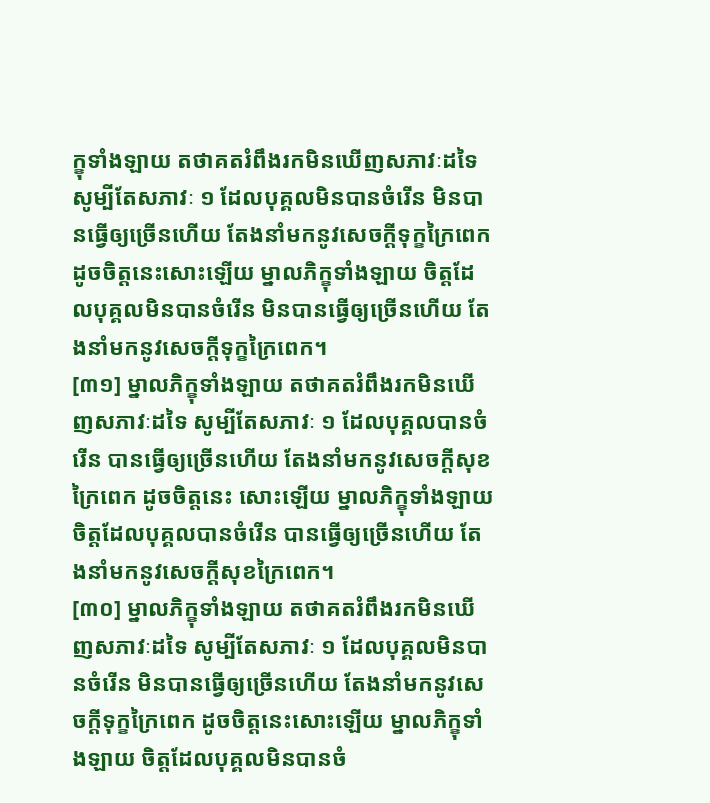ក្ខុទាំងឡាយ តថាគតរំពឹងរកមិនឃើញសភាវៈដទៃ សូម្បីតែសភាវៈ ១ ដែលបុគ្គលមិនបានចំរើន មិនបានធ្វើឲ្យច្រើនហើយ តែងនាំមកនូវសេចក្ដីទុក្ខក្រៃពេក ដូចចិត្តនេះសោះឡើយ ម្នាលភិក្ខុទាំងឡាយ ចិត្តដែលបុគ្គលមិនបានចំរើន មិនបានធ្វើឲ្យច្រើនហើយ តែងនាំមកនូវសេចក្ដីទុក្ខក្រៃពេក។
[៣១] ម្នាលភិក្ខុទាំងឡាយ តថាគតរំពឹងរកមិនឃើញសភាវៈដទៃ សូម្បីតែសភាវៈ ១ ដែលបុគ្គលបានចំរើន បានធ្វើឲ្យច្រើនហើយ តែងនាំមកនូវសេចក្ដីសុខក្រៃពេក ដូចចិត្តនេះ សោះឡើយ ម្នាលភិក្ខុទាំងឡាយ ចិត្តដែលបុគ្គលបានចំរើន បានធ្វើឲ្យច្រើនហើយ តែងនាំមកនូវសេចក្ដីសុខក្រៃពេក។
[៣០] ម្នាលភិក្ខុទាំងឡាយ តថាគតរំពឹងរកមិនឃើញសភាវៈដទៃ សូម្បីតែសភាវៈ ១ ដែលបុគ្គលមិនបានចំរើន មិនបានធ្វើឲ្យច្រើនហើយ តែងនាំមកនូវសេចក្ដីទុក្ខក្រៃពេក ដូចចិត្តនេះសោះឡើយ ម្នាលភិក្ខុទាំងឡាយ ចិត្តដែលបុគ្គលមិនបានចំ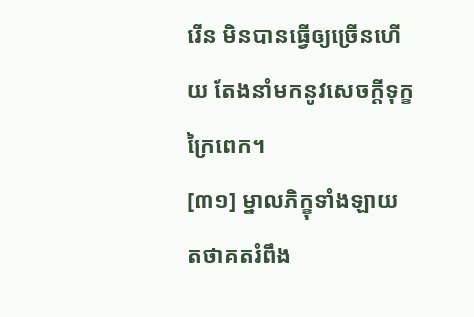រើន មិនបានធ្វើឲ្យច្រើនហើយ តែងនាំមកនូវសេចក្ដីទុក្ខក្រៃពេក។
[៣១] ម្នាលភិក្ខុទាំងឡាយ តថាគតរំពឹង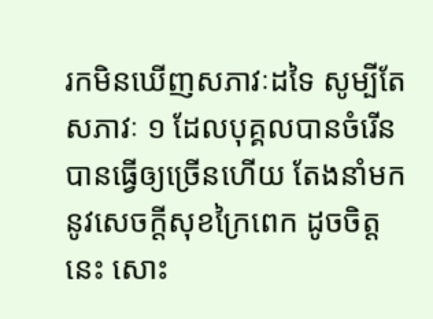រកមិនឃើញសភាវៈដទៃ សូម្បីតែសភាវៈ ១ ដែលបុគ្គលបានចំរើន បានធ្វើឲ្យច្រើនហើយ តែងនាំមកនូវសេចក្ដីសុខក្រៃពេក ដូចចិត្តនេះ សោះ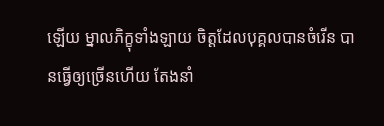ឡើយ ម្នាលភិក្ខុទាំងឡាយ ចិត្តដែលបុគ្គលបានចំរើន បានធ្វើឲ្យច្រើនហើយ តែងនាំ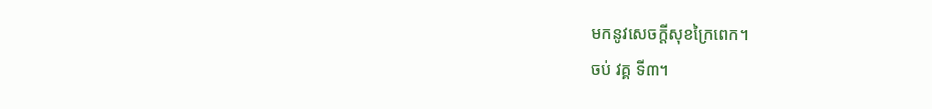មកនូវសេចក្ដីសុខក្រៃពេក។
ចប់ វគ្គ ទី៣។